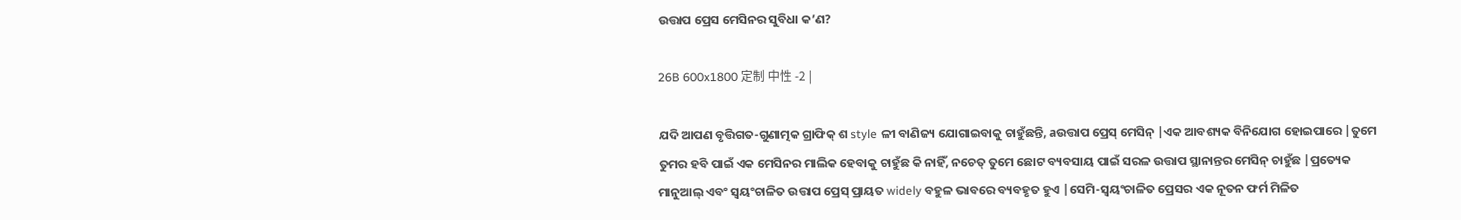ଉତ୍ତାପ ପ୍ରେସ ମେସିନର ସୁବିଧା କ’ଣ?

26B 600x1800 定制 中性 -2 |

ଯଦି ଆପଣ ବୃତ୍ତିଗତ-ଗୁଣାତ୍ମକ ଗ୍ରାଫିକ୍ ଶ style ଳୀ ବାଣିଜ୍ୟ ଯୋଗାଇବାକୁ ଚାହୁଁଛନ୍ତି, aଉତ୍ତାପ ପ୍ରେସ୍ ମେସିନ୍ |ଏକ ଆବଶ୍ୟକ ବିନିଯୋଗ ହୋଇପାରେ |ତୁମେ ତୁମର ହବି ପାଇଁ ଏକ ମେସିନର ମାଲିକ ହେବାକୁ ଚାହୁଁଛ କି ନାହିଁ, ନଚେତ୍ ତୁମେ ଛୋଟ ବ୍ୟବସାୟ ପାଇଁ ସରଳ ଉତ୍ତାପ ସ୍ଥାନାନ୍ତର ମେସିନ୍ ଚାହୁଁଛ |ପ୍ରତ୍ୟେକ ମାନୁଆଲ୍ ଏବଂ ସ୍ୱୟଂଚାଳିତ ଉତ୍ତାପ ପ୍ରେସ୍ ପ୍ରାୟତ widely ବହୁଳ ଭାବରେ ବ୍ୟବହୃତ ହୁଏ |ସେମି-ସ୍ୱୟଂଚାଳିତ ପ୍ରେସର ଏକ ନୂତନ ଫର୍ମ ମିଳିତ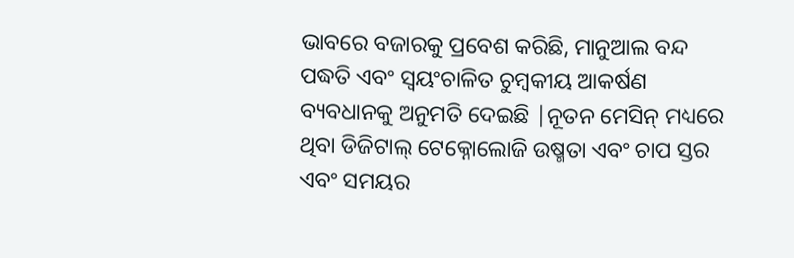ଭାବରେ ବଜାରକୁ ପ୍ରବେଶ କରିଛି, ମାନୁଆଲ ବନ୍ଦ ପଦ୍ଧତି ଏବଂ ସ୍ୱୟଂଚାଳିତ ଚୁମ୍ବକୀୟ ଆକର୍ଷଣ ବ୍ୟବଧାନକୁ ଅନୁମତି ଦେଇଛି |ନୂତନ ମେସିନ୍ ମଧ୍ୟରେ ଥିବା ଡିଜିଟାଲ୍ ଟେକ୍ନୋଲୋଜି ଉଷ୍ମତା ଏବଂ ଚାପ ସ୍ତର ଏବଂ ସମୟର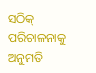ସଠିକ୍ ପରିଚାଳନାକୁ ଅନୁମତି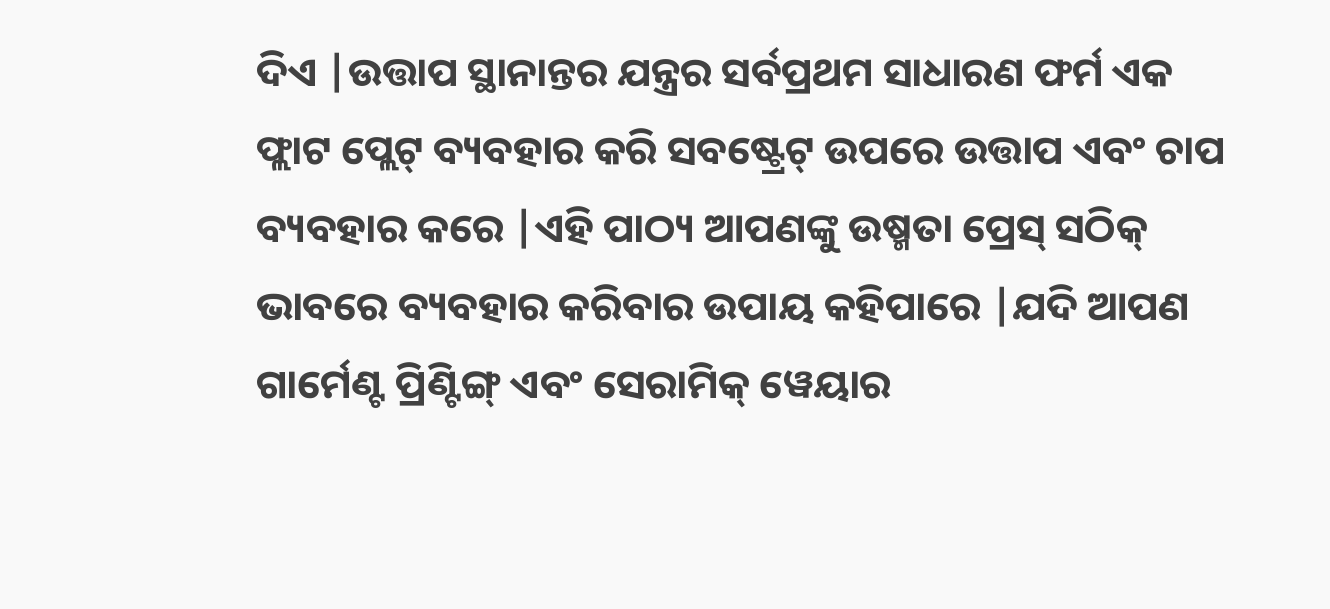ଦିଏ |ଉତ୍ତାପ ସ୍ଥାନାନ୍ତର ଯନ୍ତ୍ରର ସର୍ବପ୍ରଥମ ସାଧାରଣ ଫର୍ମ ଏକ ଫ୍ଲାଟ ପ୍ଲେଟ୍ ବ୍ୟବହାର କରି ସବଷ୍ଟ୍ରେଟ୍ ଉପରେ ଉତ୍ତାପ ଏବଂ ଚାପ ବ୍ୟବହାର କରେ |ଏହି ପାଠ୍ୟ ଆପଣଙ୍କୁ ଉଷ୍ମତା ପ୍ରେସ୍ ସଠିକ୍ ଭାବରେ ବ୍ୟବହାର କରିବାର ଉପାୟ କହିପାରେ |ଯଦି ଆପଣ ଗାର୍ମେଣ୍ଟ ପ୍ରିଣ୍ଟିଙ୍ଗ୍ ଏବଂ ସେରାମିକ୍ ୱେୟାର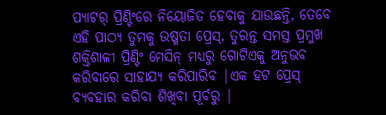ପ୍ୟାଟର୍ ପ୍ରିଣ୍ଟିଂରେ ନିୟୋଜିତ ହେବାକୁ ଯାଉଛନ୍ତି, ତେବେ ଏହି ପାଠ୍ୟ ତୁମକୁ ଉଷ୍ମତା ପ୍ରେସ୍, ତୁରନ୍ତ ସମସ୍ତ ପ୍ରମୁଖ ଶକ୍ତିଶାଳୀ ପ୍ରିଣ୍ଟିଂ ମେସିନ୍ ମଧ୍ୟରୁ ଗୋଟିଏକୁ ଅନୁଭବ କରିବାରେ ସାହାଯ୍ୟ କରିପାରିବ |ଏକ ହଟ ପ୍ରେସ୍ ବ୍ୟବହାର କରିବା ଶିଖିବା ପୂର୍ବରୁ |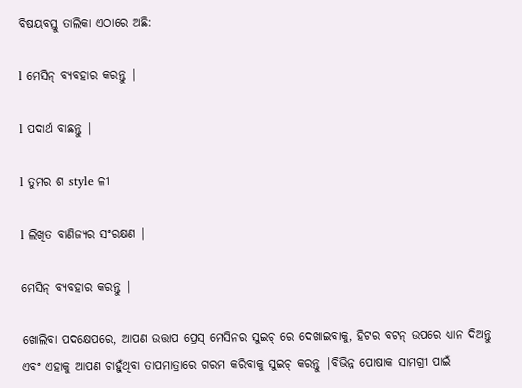ବିଷୟବସ୍ତୁ ତାଲିକା ଏଠାରେ ଅଛି:

l ମେସିନ୍ ବ୍ୟବହାର କରନ୍ତୁ |

l ପଦାର୍ଥ ବାଛନ୍ତୁ |

l ତୁମର ଶ style ଳୀ

l ଲିଖିତ ବାଣିଜ୍ୟର ସଂରକ୍ଷଣ |

ମେସିନ୍ ବ୍ୟବହାର କରନ୍ତୁ |

ଖୋଲିବା ପଦକ୍ଷେପରେ, ଆପଣ ଉତ୍ତାପ ପ୍ରେସ୍ ମେସିନର ସୁଇଚ୍ ରେ ଦେଖାଇବାକୁ, ହିଟର ବଟନ୍ ଉପରେ ଧ୍ୟାନ ଦିଅନ୍ତୁ ଏବଂ ଏହାକୁ ଆପଣ ଚାହୁଁଥିବା ତାପମାତ୍ରାରେ ଗରମ କରିବାକୁ ସୁଇଚ୍ କରନ୍ତୁ |ବିଭିନ୍ନ ପୋଷାକ ସାମଗ୍ରୀ ପାଇଁ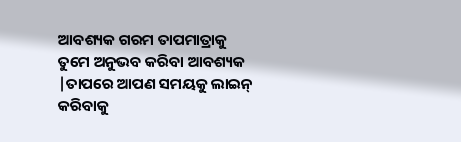ଆବଶ୍ୟକ ଗରମ ତାପମାତ୍ରାକୁ ତୁମେ ଅନୁଭବ କରିବା ଆବଶ୍ୟକ |ତାପରେ ଆପଣ ସମୟକୁ ଲାଇନ୍ କରିବାକୁ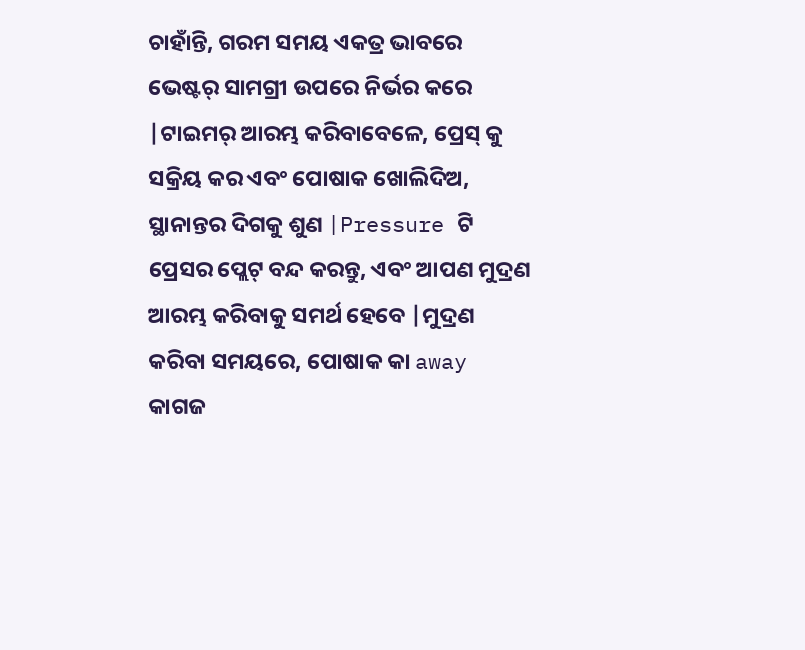ଚାହାଁନ୍ତି, ଗରମ ସମୟ ଏକତ୍ର ଭାବରେ ଭେଷ୍ଟର୍ ସାମଗ୍ରୀ ଉପରେ ନିର୍ଭର କରେ |ଟାଇମର୍ ଆରମ୍ଭ କରିବାବେଳେ, ପ୍ରେସ୍ କୁ ସକ୍ରିୟ କର ଏବଂ ପୋଷାକ ଖୋଲିଦିଅ, ସ୍ଥାନାନ୍ତର ଦିଗକୁ ଶୁଣ |Pressure ଟି ପ୍ରେସର ପ୍ଲେଟ୍ ବନ୍ଦ କରନ୍ତୁ, ଏବଂ ଆପଣ ମୁଦ୍ରଣ ଆରମ୍ଭ କରିବାକୁ ସମର୍ଥ ହେବେ |ମୁଦ୍ରଣ କରିବା ସମୟରେ, ପୋଷାକ କା away କାଗଜ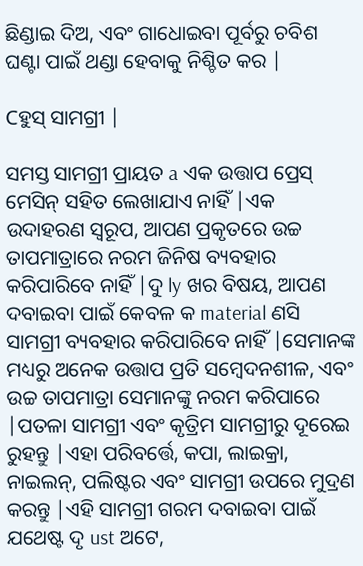ଛିଣ୍ଡାଇ ଦିଅ, ଏବଂ ଗାଧୋଇବା ପୂର୍ବରୁ ଚବିଶ ଘଣ୍ଟା ପାଇଁ ଥଣ୍ଡା ହେବାକୁ ନିଶ୍ଚିତ କର |

Cହୁସ୍ ସାମଗ୍ରୀ |

ସମସ୍ତ ସାମଗ୍ରୀ ପ୍ରାୟତ a ଏକ ଉତ୍ତାପ ପ୍ରେସ୍ ମେସିନ୍ ସହିତ ଲେଖାଯାଏ ନାହିଁ |ଏକ ଉଦାହରଣ ସ୍ୱରୂପ, ଆପଣ ପ୍ରକୃତରେ ଉଚ୍ଚ ତାପମାତ୍ରାରେ ନରମ ଜିନିଷ ବ୍ୟବହାର କରିପାରିବେ ନାହିଁ |ଦୁ ly ଖର ବିଷୟ, ଆପଣ ଦବାଇବା ପାଇଁ କେବଳ କ material ଣସି ସାମଗ୍ରୀ ବ୍ୟବହାର କରିପାରିବେ ନାହିଁ |ସେମାନଙ୍କ ମଧ୍ୟରୁ ଅନେକ ଉତ୍ତାପ ପ୍ରତି ସମ୍ବେଦନଶୀଳ, ଏବଂ ଉଚ୍ଚ ତାପମାତ୍ରା ସେମାନଙ୍କୁ ନରମ କରିପାରେ |ପତଳା ସାମଗ୍ରୀ ଏବଂ କୃତ୍ରିମ ସାମଗ୍ରୀରୁ ଦୂରେଇ ରୁହନ୍ତୁ |ଏହା ପରିବର୍ତ୍ତେ, କପା, ଲାଇକ୍ରା, ନାଇଲନ୍, ପଲିଷ୍ଟର ଏବଂ ସାମଗ୍ରୀ ଉପରେ ମୁଦ୍ରଣ କରନ୍ତୁ |ଏହି ସାମଗ୍ରୀ ଗରମ ଦବାଇବା ପାଇଁ ଯଥେଷ୍ଟ ଦୃ ust ଅଟେ,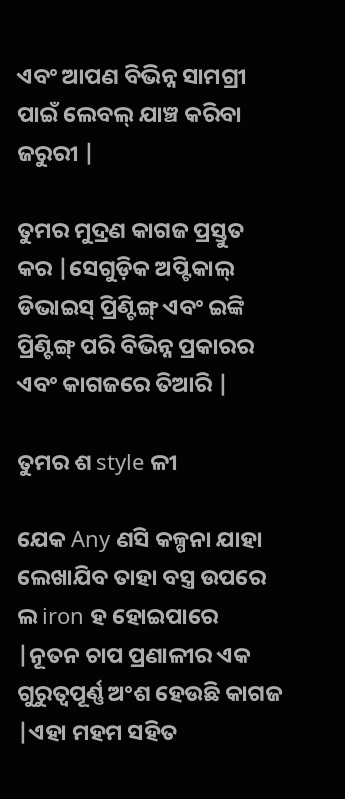ଏବଂ ଆପଣ ବିଭିନ୍ନ ସାମଗ୍ରୀ ପାଇଁ ଲେବଲ୍ ଯାଞ୍ଚ କରିବା ଜରୁରୀ |

ତୁମର ମୁଦ୍ରଣ କାଗଜ ପ୍ରସ୍ତୁତ କର |ସେଗୁଡ଼ିକ ଅପ୍ଟିକାଲ୍ ଡିଭାଇସ୍ ପ୍ରିଣ୍ଟିଙ୍ଗ୍ ଏବଂ ଇଙ୍କି ପ୍ରିଣ୍ଟିଙ୍ଗ୍ ପରି ବିଭିନ୍ନ ପ୍ରକାରର ଏବଂ କାଗଜରେ ତିଆରି |

ତୁମର ଶ style ଳୀ

ଯେକ Any ଣସି କଳ୍ପନା ଯାହା ଲେଖାଯିବ ତାହା ବସ୍ତ୍ର ଉପରେ ଲ iron ହ ହୋଇପାରେ |ନୂତନ ଚାପ ପ୍ରଣାଳୀର ଏକ ଗୁରୁତ୍ୱପୂର୍ଣ୍ଣ ଅଂଶ ହେଉଛି କାଗଜ |ଏହା ମହମ ସହିତ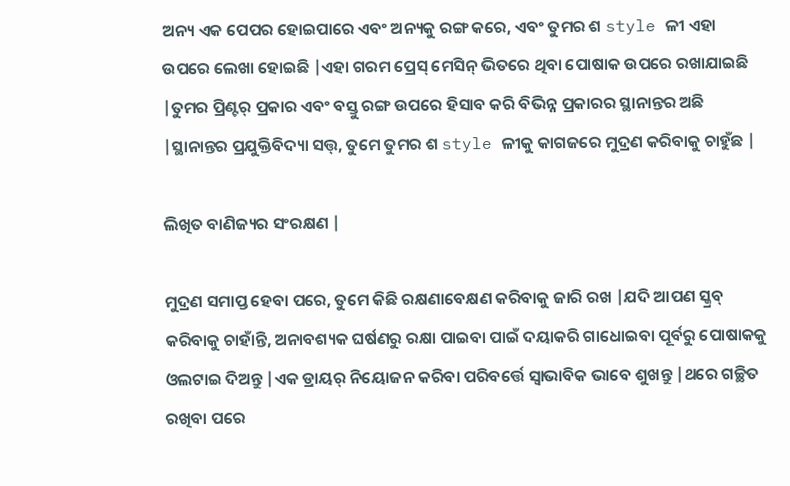ଅନ୍ୟ ଏକ ପେପର ହୋଇପାରେ ଏବଂ ଅନ୍ୟକୁ ରଙ୍ଗ କରେ, ଏବଂ ତୁମର ଶ style ଳୀ ଏହା ଉପରେ ଲେଖା ହୋଇଛି |ଏହା ଗରମ ପ୍ରେସ୍ ମେସିନ୍ ଭିତରେ ଥିବା ପୋଷାକ ଉପରେ ରଖାଯାଇଛି |ତୁମର ପ୍ରିଣ୍ଟର୍ ପ୍ରକାର ଏବଂ ବସ୍ତୁ ରଙ୍ଗ ଉପରେ ହିସାବ କରି ବିଭିନ୍ନ ପ୍ରକାରର ସ୍ଥାନାନ୍ତର ଅଛି |ସ୍ଥାନାନ୍ତର ପ୍ରଯୁକ୍ତିବିଦ୍ୟା ସତ୍ତ୍, ତୁମେ ତୁମର ଶ style ଳୀକୁ କାଗଜରେ ମୁଦ୍ରଣ କରିବାକୁ ଚାହୁଁଛ |

ଲିଖିତ ବାଣିଜ୍ୟର ସଂରକ୍ଷଣ |

ମୁଦ୍ରଣ ସମାପ୍ତ ହେବା ପରେ, ତୁମେ କିଛି ରକ୍ଷଣାବେକ୍ଷଣ କରିବାକୁ ଜାରି ରଖ |ଯଦି ଆପଣ ସ୍କ୍ରବ୍ କରିବାକୁ ଚାହାଁନ୍ତି, ଅନାବଶ୍ୟକ ଘର୍ଷଣରୁ ରକ୍ଷା ପାଇବା ପାଇଁ ଦୟାକରି ଗାଧୋଇବା ପୂର୍ବରୁ ପୋଷାକକୁ ଓଲଟାଇ ଦିଅନ୍ତୁ |ଏକ ଡ୍ରାୟର୍ ନିୟୋଜନ କରିବା ପରିବର୍ତ୍ତେ ସ୍ୱାଭାବିକ ଭାବେ ଶୁଖନ୍ତୁ |ଥରେ ଗଚ୍ଛିତ ରଖିବା ପରେ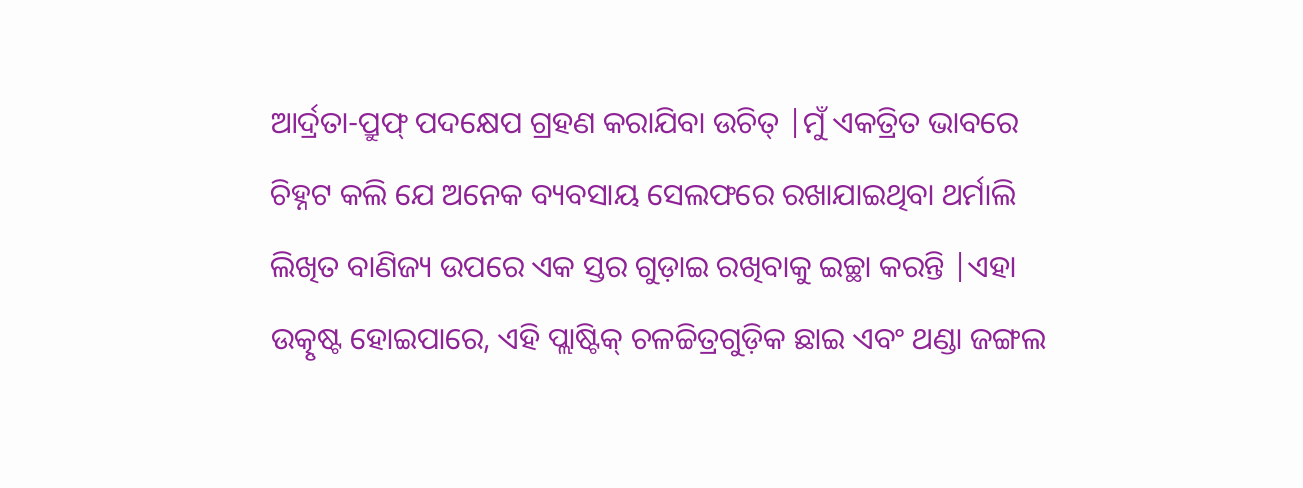ଆର୍ଦ୍ରତା-ପ୍ରୁଫ୍ ପଦକ୍ଷେପ ଗ୍ରହଣ କରାଯିବା ଉଚିତ୍ |ମୁଁ ଏକତ୍ରିତ ଭାବରେ ଚିହ୍ନଟ କଲି ଯେ ଅନେକ ବ୍ୟବସାୟ ସେଲଫରେ ରଖାଯାଇଥିବା ଥର୍ମାଲି ଲିଖିତ ବାଣିଜ୍ୟ ଉପରେ ଏକ ସ୍ତର ଗୁଡ଼ାଇ ରଖିବାକୁ ଇଚ୍ଛା କରନ୍ତି |ଏହା ଉତ୍କୃଷ୍ଟ ହୋଇପାରେ, ଏହି ପ୍ଲାଷ୍ଟିକ୍ ଚଳଚ୍ଚିତ୍ରଗୁଡ଼ିକ ଛାଇ ଏବଂ ଥଣ୍ଡା ଜଙ୍ଗଲ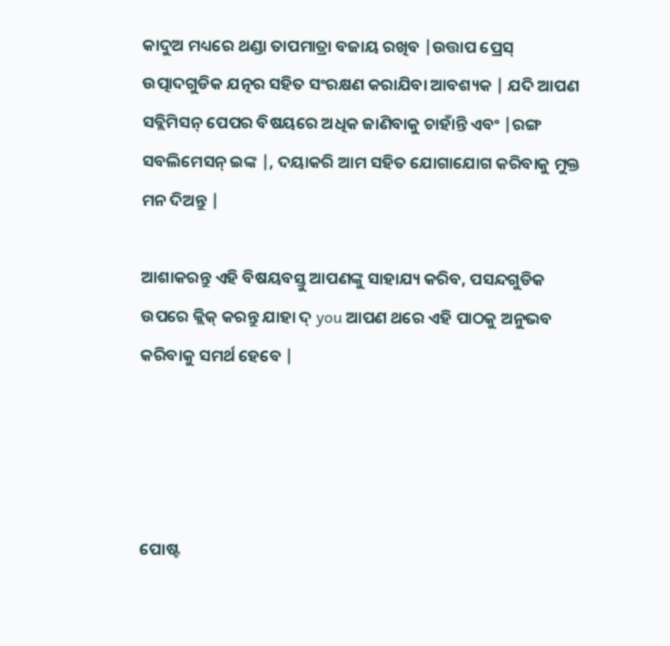କାଦୁଅ ମଧ୍ୟରେ ଥଣ୍ଡା ତାପମାତ୍ରା ବଜାୟ ରଖିବ |ଉତ୍ତାପ ପ୍ରେସ୍ ଉତ୍ପାଦଗୁଡିକ ଯତ୍ନର ସହିତ ସଂରକ୍ଷଣ କରାଯିବା ଆବଶ୍ୟକ | ଯଦି ଆପଣ ସବ୍ଲିମିସନ୍ ପେପର ବିଷୟରେ ଅଧିକ ଜାଣିବାକୁ ଚାହାଁନ୍ତି ଏବଂ |ରଙ୍ଗ ସବଲିମେସନ୍ ଇଙ୍କ |, ଦୟାକରି ଆମ ସହିତ ଯୋଗାଯୋଗ କରିବାକୁ ମୁକ୍ତ ମନ ଦିଅନ୍ତୁ |

ଆଶାକରନ୍ତୁ ଏହି ବିଷୟବସ୍ତୁ ଆପଣଙ୍କୁ ସାହାଯ୍ୟ କରିବ, ପସନ୍ଦଗୁଡିକ ଉପରେ କ୍ଲିକ୍ କରନ୍ତୁ ଯାହା ଦ୍ you ଆପଣ ଥରେ ଏହି ପାଠକୁ ଅନୁଭବ କରିବାକୁ ସମର୍ଥ ହେବେ |




ପୋଷ୍ଟ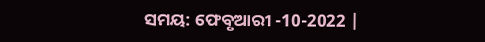ସମୟ: ଫେବୃଆରୀ -10-2022 |